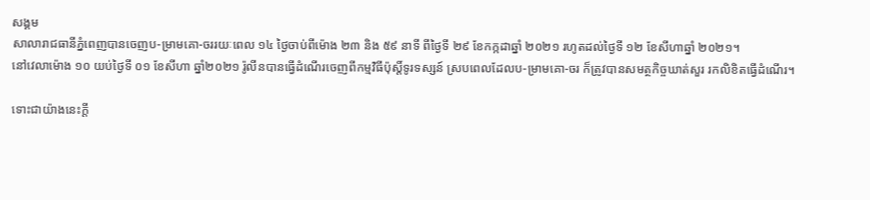សង្គម
សាលារាជធានីភ្នំពេញបានចេញប-ម្រាមគោ-ចររយៈពេល ១៤ ថ្ងៃចាប់ពីម៉ោង ២៣ និង ៥៩ នាទី ពីថ្ងៃទី ២៩ ខែកក្កដាឆ្នាំ ២០២១ រហូតដល់ថ្ងៃទី ១២ ខែសីហាឆ្នាំ ២០២១។
នៅវេលាម៉ោង ១០ យប់ថ្ងៃទី ០១ ខែសីហា ឆ្នាំ២០២១ រ៉ូលីនបានធ្វើដំណើរចេញពីកម្មវិធីប៉ុស្តិ៍ទូរទស្សន៍ ស្របពេលដែលប-ម្រាមគោ-ចរ ក៏ត្រូវបានសមត្ថកិច្ចឃាត់សួរ រកលិខិតធ្វើដំណើរ។

ទោះជាយ៉ាងនេះក្ដី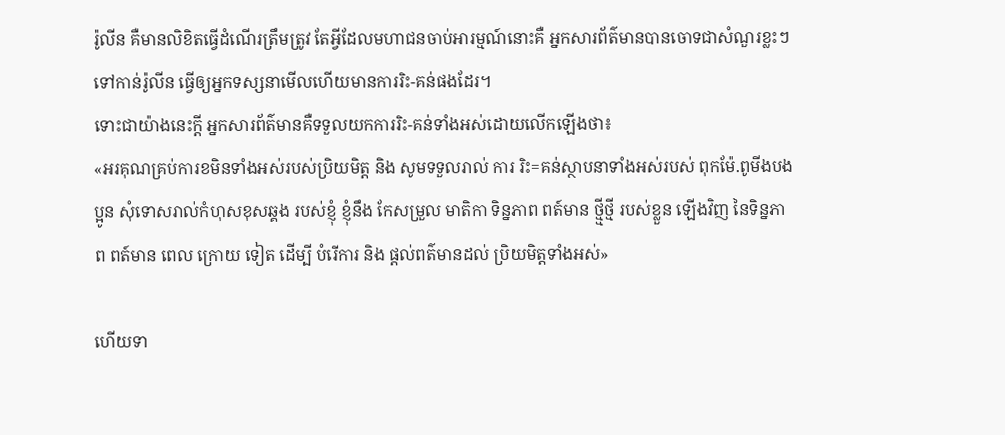រ៉ូលីន គឺមានលិខិតធ្វើដំណើរត្រឹមត្រូវ តែអ្វីដែលមហាជនចាប់អារម្មណ៍នោះគឺ អ្នកសារព័ត៌មានបានចោទជាសំណួរខ្លះៗទៅកាន់រ៉ូលីន ធ្វើឲ្យអ្នកទស្សនាមើលហើយមានការរិះ-គន់ផងដែរ។
ទោះជាយ៉ាងនេះក្ដី អ្នកសារព័ត៌មានគឺទទួលយកការរិះ-គន់ទាំងអស់ដោយលើកឡើងថា៖
«អរគុណគ្រប់ការខមិនទាំងអស់របស់ប្រិយមិត្ត និង សូមទទួលរាល់ ការ រិះ=គន់ស្ថាបនាទាំងអស់របស់ ពុកម៉ែ.ពូមីងបងប្អូន សុំទោសរាល់កំហុសខុសឆ្គង របស់ខ្ញុំ ខ្ញុំនឹង កែសម្រួល មាតិកា ទិន្នភាព ពត៍មាន ថ្មី្មថ្មី របស់ខ្លួន ឡើងវិញ នៃទិន្នភាព ពត៍មាន ពេល ក្រោយ ទៀត ដើម្បី បំរើការ និង ផ្តល់ពត៌មានដល់ ប្រិយមិត្តទាំងអស់»

ហើយទា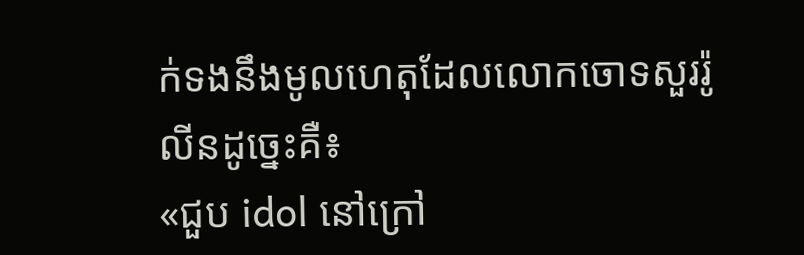ក់ទងនឹងមូលហេតុដែលលោកចោទសួររ៉ូលីនដូច្នេះគឺ៖
«ជួប idol នៅក្រៅ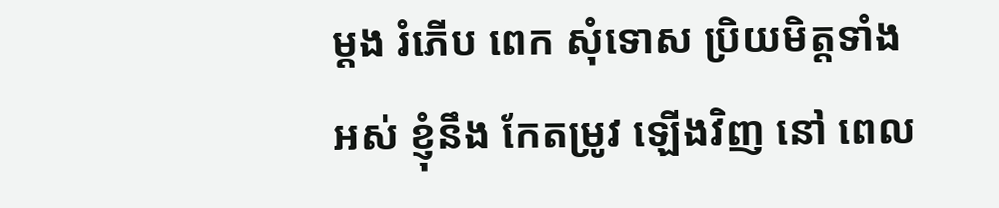ម្តង រំភើប ពេក សុំទោស ប្រិយមិត្តទាំងអស់ ខ្ញុំនឹង កែតម្រូវ ឡើងវិញ នៅ ពេល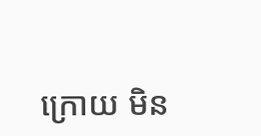ក្រោយ មិន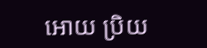អោយ ប្រិយ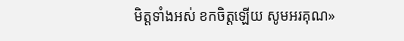មិត្តទាំងអស់ ខកចិត្តឡើយ សូមអរគុណ»